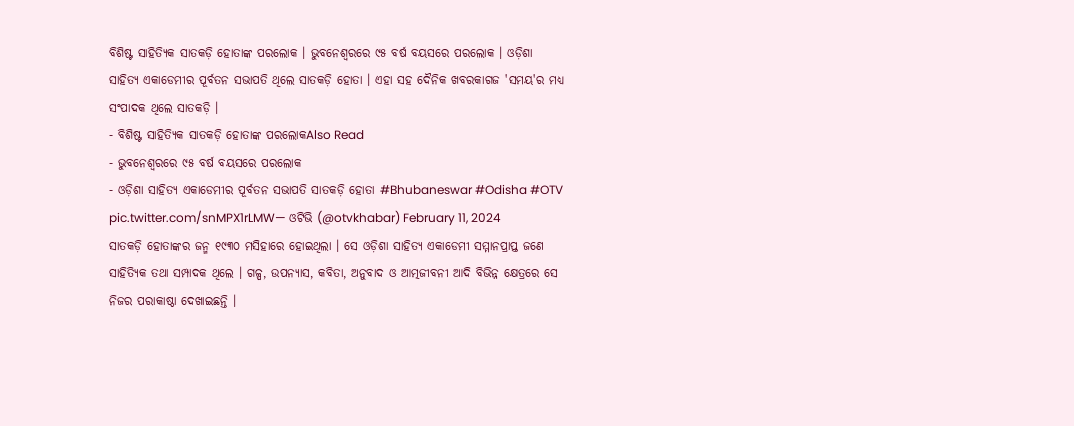ବିଶିଷ୍ଟ ସାହିତ୍ୟିକ ସାତକଡ଼ି ହୋତାଙ୍କ ପରଲୋକ । ଭୁବନେଶ୍ୱରରେ ୯୫ ବର୍ଷ ବୟସରେ ପରଲୋକ । ଓଡ଼ିଶା ସାହିତ୍ୟ ଏକାଡେମୀର ପୂର୍ବତନ ସଭାପତି ଥିଲେ ସାତକଡ଼ି ହୋତା । ଏହା ସହ ଦୈନିକ ଖବରକାଗଜ 'ସମୟ'ର ମଧ୍ୟ ସଂପାଦକ ଥିଲେ ସାତକଡ଼ି ।
- ବିଶିଷ୍ଟ ସାହିତ୍ୟିକ ସାତକଡ଼ି ହୋତାଙ୍କ ପରଲୋକAlso Read
- ଭୁବନେଶ୍ୱରରେ ୯୫ ବର୍ଷ ବୟସରେ ପରଲୋକ
- ଓଡ଼ିଶା ସାହିତ୍ୟ ଏକାଡେମୀର ପୂର୍ବତନ ସଭାପତି ସାତକଡ଼ି ହୋତା #Bhubaneswar #Odisha #OTV pic.twitter.com/snMPX1rLMW— ଓଟିଭି (@otvkhabar) February 11, 2024
ସାତକଡ଼ି ହୋତାଙ୍କର ଜନ୍ମ ୧୯୩୦ ମସିହାରେ ହୋଇଥିଲା । ସେ ଓଡ଼ିଶା ସାହିତ୍ୟ ଏକାଡେମୀ ସମ୍ମାନପ୍ରାପ୍ତ ଜଣେ ସାହିତ୍ୟିକ ତଥା ସମ୍ପାଦକ ଥିଲେ । ଗଳ୍ପ, ଉପନ୍ୟାସ, କବିତା, ଅନୁବାଦ ଓ ଆତ୍ମଜୀବନୀ ଆଦି ବିଭିନ୍ନ କ୍ଷେତ୍ରରେ ସେ ନିଜର ପରାକାଷ୍ଠା ଦେଖାଇଛନ୍ତି ।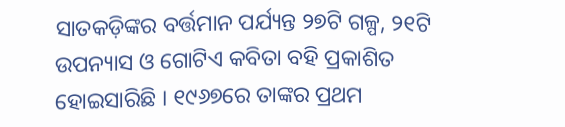ସାତକଡ଼ିଙ୍କର ବର୍ତ୍ତମାନ ପର୍ଯ୍ୟନ୍ତ ୨୭ଟି ଗଳ୍ପ, ୨୧ଟି ଉପନ୍ୟାସ ଓ ଗୋଟିଏ କବିତା ବହି ପ୍ରକାଶିତ ହୋଇସାରିଛି । ୧୯୬୭ରେ ତାଙ୍କର ପ୍ରଥମ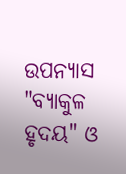ଉପନ୍ୟାସ "ବ୍ୟାକୁଳ ହୃଦୟ" ଓ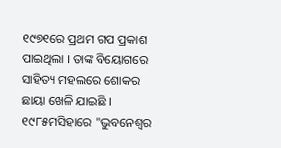୧୯୭୧ରେ ପ୍ରଥମ ଗପ ପ୍ରକାଶ ପାଇଥିଲା । ତାଙ୍କ ବିୟୋଗରେ ସାହିତ୍ୟ ମହଲରେ ଶୋକର ଛାୟା ଖେଳି ଯାଇଛି । ୧୯୮୫ମସିହାରେ "ଭୁବନେଶ୍ୱର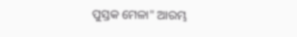ପୁସ୍ତକ ମେଳା" ଆରମ୍ଭ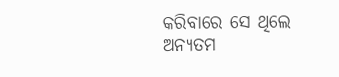କରିବାରେ ସେ ଥିଲେ ଅନ୍ୟତମ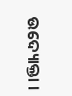ଉଦ୍ୟୋକ୍ତା ।